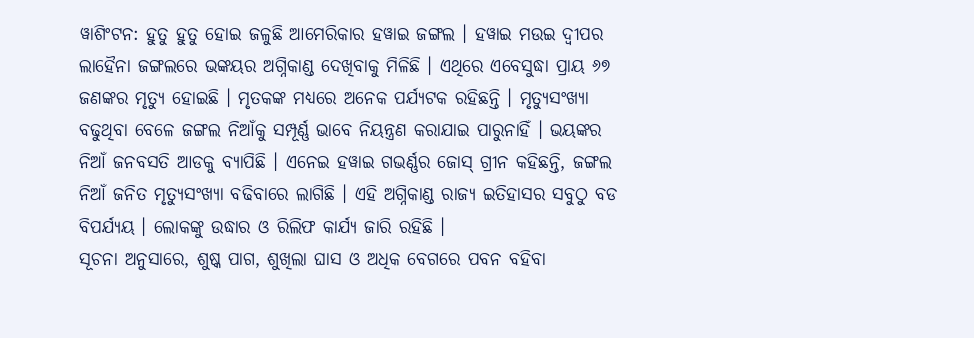ୱାଶିଂଟନ: ହୁତୁ ହୁତୁ ହୋଇ ଜଳୁଛି ଆମେରିକାର ହୱାଇ ଜଙ୍ଗଲ । ହୱାଇ ମଉଇ ଦ୍ବୀପର ଲାହୈନା ଜଙ୍ଗଲରେ ଭଙ୍କୟର ଅଗ୍ନିକାଣ୍ଡ ଦେଖିବାକୁ ମିଳିଛି । ଏଥିରେ ଏବେସୁଦ୍ଧା ପ୍ରାୟ ୬୭ ଜଣଙ୍କର ମୃତ୍ୟୁ ହୋଇଛି । ମୃତକଙ୍କ ମଧ୍ୟରେ ଅନେକ ପର୍ଯ୍ୟଟକ ରହିଛନ୍ତି । ମୃତ୍ୟୁସଂଖ୍ୟା ବଢୁଥିବା ବେଳେ ଜଙ୍ଗଲ ନିଆଁକୁ ସମ୍ପୂର୍ଣ୍ଣ ଭାବେ ନିୟନ୍ତ୍ରଣ କରାଯାଇ ପାରୁନାହିଁ । ଭୟଙ୍କର ନିଆଁ ଜନବସତି ଆଡକୁ ବ୍ୟାପିଛି । ଏନେଇ ହୱାଇ ଗଭର୍ଣ୍ଣର ଜୋସ୍ ଗ୍ରୀନ କହିଛନ୍ତି, ଜଙ୍ଗଲ ନିଆଁ ଜନିତ ମୃତ୍ୟୁସଂଖ୍ୟା ବଢିବାରେ ଲାଗିଛି । ଏହି ଅଗ୍ନିକାଣ୍ଡ ରାଜ୍ୟ ଇତିହାସର ସବୁଠୁ ବଡ ବିପର୍ଯ୍ୟୟ । ଲୋକଙ୍କୁ ଉଦ୍ଧାର ଓ ରିଲିଫ କାର୍ଯ୍ୟ ଜାରି ରହିଛି ।
ସୂଚନା ଅନୁସାରେ, ଶୁଷ୍କ ପାଗ, ଶୁଖିଲା ଘାସ ଓ ଅଧିକ ବେଗରେ ପବନ ବହିବା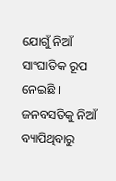ଯୋଗୁଁ ନିଆଁ ସାଂଘାତିକ ରୂପ ନେଇଛି । ଜନବସତିକୁ ନିଆଁ ବ୍ୟାପିଥିବାରୁ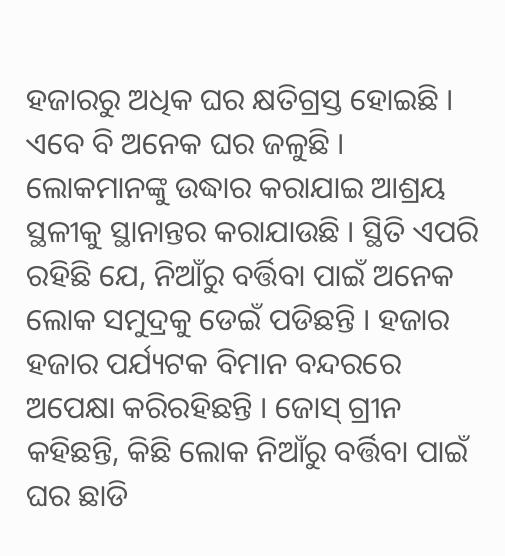ହଜାରରୁ ଅଧିକ ଘର କ୍ଷତିଗ୍ରସ୍ତ ହୋଇଛି । ଏବେ ବି ଅନେକ ଘର ଜଳୁଛି । ଲୋକମାନଙ୍କୁ ଉଦ୍ଧାର କରାଯାଇ ଆଶ୍ରୟ ସ୍ଥଳୀକୁ ସ୍ଥାନାନ୍ତର କରାଯାଉଛି । ସ୍ଥିତି ଏପରି ରହିଛି ଯେ, ନିଆଁରୁ ବର୍ତ୍ତିବା ପାଇଁ ଅନେକ ଲୋକ ସମୁଦ୍ରକୁ ଡେଇଁ ପଡିଛନ୍ତି । ହଜାର ହଜାର ପର୍ଯ୍ୟଟକ ବିମାନ ବନ୍ଦରରେ ଅପେକ୍ଷା କରିରହିଛନ୍ତି । ଜୋସ୍ ଗ୍ରୀନ କହିଛନ୍ତି, କିଛି ଲୋକ ନିଆଁରୁ ବର୍ତ୍ତିବା ପାଇଁ ଘର ଛାଡି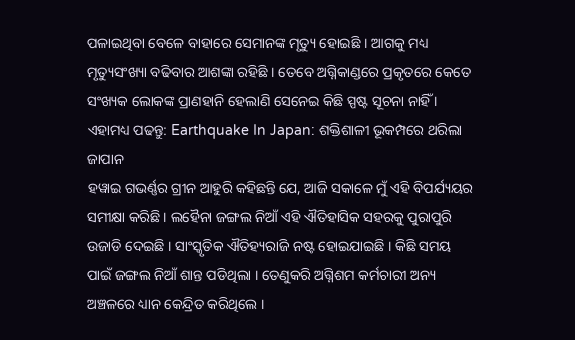ପଳାଇଥିବା ବେଳେ ବାହାରେ ସେମାନଙ୍କ ମୃତ୍ୟୁ ହୋଇଛି । ଆଗକୁ ମଧ୍ୟ ମୃତ୍ୟୁସଂଖ୍ୟା ବଢିବାର ଆଶଙ୍କା ରହିଛି । ତେବେ ଅଗ୍ନିକାଣ୍ଡରେ ପ୍ରକୃତରେ କେତେ ସଂଖ୍ୟକ ଲୋକଙ୍କ ପ୍ରାଣହାନି ହେଲାଣି ସେନେଇ କିଛି ସ୍ପଷ୍ଟ ସୂଚନା ନାହିଁ ।
ଏହାମଧ୍ୟ ପଢନ୍ତୁ: Earthquake In Japan: ଶକ୍ତିଶାଳୀ ଭୂକମ୍ପରେ ଥରିଲା ଜାପାନ
ହୱାଇ ଗଭର୍ଣ୍ଣର ଗ୍ରୀନ ଆହୁରି କହିଛନ୍ତି ଯେ, ଆଜି ସକାଳେ ମୁଁ ଏହି ବିପର୍ଯ୍ୟୟର ସମୀକ୍ଷା କରିଛି । ଲହୈନା ଜଙ୍ଗଲ ନିଆଁ ଏହି ଐତିହାସିକ ସହରକୁ ପୁରାପୁରି ଉଜାଡି ଦେଇଛି । ସାଂସ୍କୃତିକ ଐତିହ୍ୟରାଜି ନଷ୍ଟ ହୋଇଯାଇଛି । କିଛି ସମୟ ପାଇଁ ଜଙ୍ଗଲ ନିଆଁ ଶାନ୍ତ ପଡିଥିଲା । ତେଣୁକରି ଅଗ୍ନିଶମ କର୍ମଚାରୀ ଅନ୍ୟ ଅଞ୍ଚଳରେ ଧ୍ୟାନ କେନ୍ଦ୍ରିତ କରିଥିଲେ ।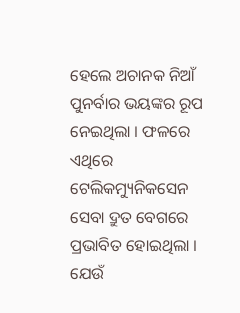ହେଲେ ଅଚାନକ ନିଆଁ ପୁନର୍ବାର ଭୟଙ୍କର ରୂପ ନେଇଥିଲା । ଫଳରେ ଏଥିରେ ଟେଲିକମ୍ୟୁନିକସେନ ସେବା ଦ୍ରୁତ ବେଗରେ ପ୍ରଭାବିତ ହୋଇଥିଲା । ଯେଉଁ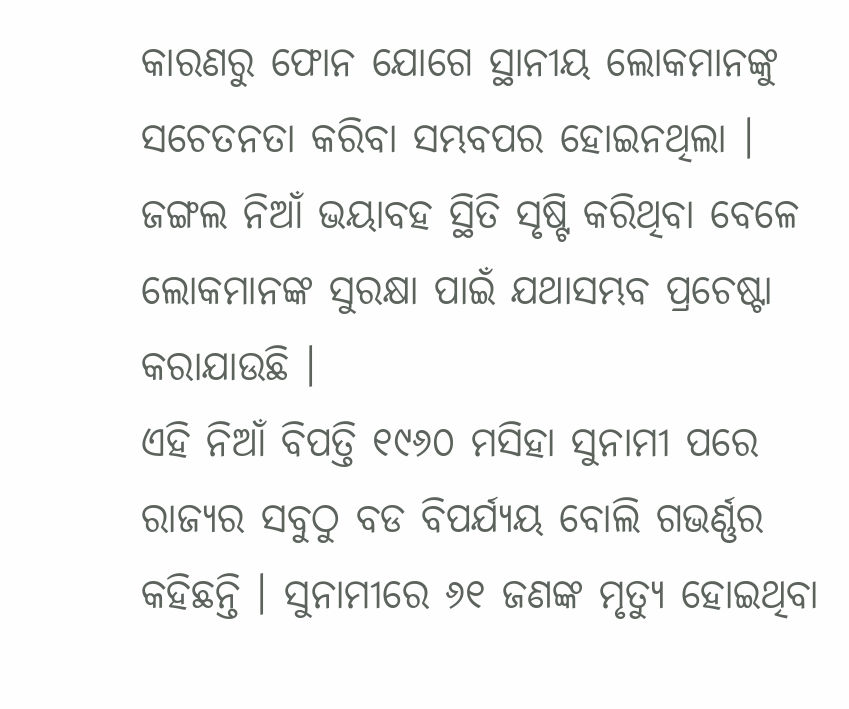କାରଣରୁ ଫୋନ ଯୋଗେ ସ୍ଥାନୀୟ ଲୋକମାନଙ୍କୁ ସଚେତନତା କରିବା ସମ୍ଭବପର ହୋଇନଥିଲା । ଜଙ୍ଗଲ ନିଆଁ ଭୟାବହ ସ୍ଥିତି ସୃଷ୍ଟି କରିଥିବା ବେଳେ ଲୋକମାନଙ୍କ ସୁରକ୍ଷା ପାଇଁ ଯଥାସମ୍ଭବ ପ୍ରଚେଷ୍ଟା କରାଯାଉଛି ।
ଏହି ନିଆଁ ବିପତ୍ତି ୧୯୬୦ ମସିହା ସୁନାମୀ ପରେ ରାଜ୍ୟର ସବୁଠୁ ବଡ ବିପର୍ଯ୍ୟୟ ବୋଲି ଗଭର୍ଣ୍ଣର କହିଛନ୍ତି । ସୁନାମୀରେ ୬୧ ଜଣଙ୍କ ମୃତ୍ୟୁ ହୋଇଥିବା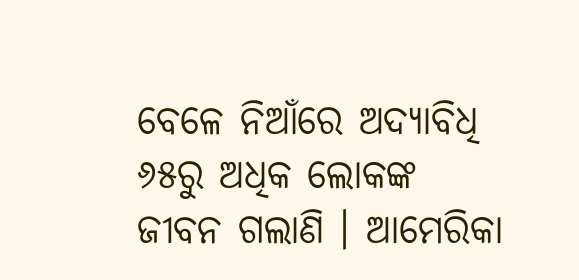ବେଳେ ନିଆଁରେ ଅଦ୍ୟାବିଧି ୬୫ରୁ ଅଧିକ ଲୋକଙ୍କ ଜୀବନ ଗଲାଣି । ଆମେରିକା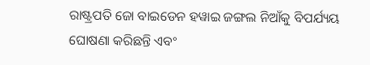ରାଷ୍ଟ୍ରପତି ଜୋ ବାଇଡେନ ହୱାଇ ଜଙ୍ଗଲ ନିଆଁକୁ ବିପର୍ଯ୍ୟୟ ଘୋଷଣା କରିଛନ୍ତି ଏବଂ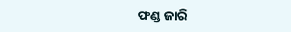ଫଣ୍ଡ ଜାରି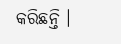କରିଛନ୍ତି ।